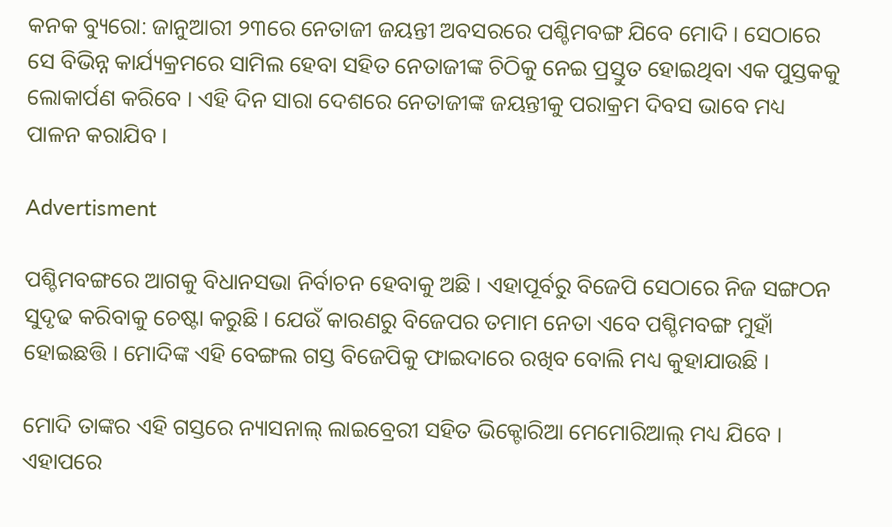କନକ ବ୍ୟୁରୋ: ଜାନୁଆରୀ ୨୩ରେ ନେତାଜୀ ଜୟନ୍ତୀ ଅବସରରେ ପଶ୍ଚିମବଙ୍ଗ ଯିବେ ମୋଦି । ସେଠାରେ ସେ ବିଭିନ୍ନ କାର୍ଯ୍ୟକ୍ରମରେ ସାମିଲ ହେବା ସହିତ ନେତାଜୀଙ୍କ ଚିଠିକୁ ନେଇ ପ୍ରସ୍ତୁତ ହୋଇଥିବା ଏକ ପୁସ୍ତକକୁ ଲୋକାର୍ପଣ କରିବେ । ଏହି ଦିନ ସାରା ଦେଶରେ ନେତାଜୀଙ୍କ ଜୟନ୍ତୀକୁ ପରାକ୍ରମ ଦିବସ ଭାବେ ମଧ୍ୟ ପାଳନ କରାଯିବ ।

Advertisment

ପଶ୍ଚିମବଙ୍ଗରେ ଆଗକୁ ବିଧାନସଭା ନିର୍ବାଚନ ହେବାକୁ ଅଛି । ଏହାପୂର୍ବରୁ ବିଜେପି ସେଠାରେ ନିଜ ସଙ୍ଗଠନ ସୁଦୃଢ କରିବାକୁ ଚେଷ୍ଟା କରୁଛି । ଯେଉଁ କାରଣରୁ ବିଜେପର ତମାମ ନେତା ଏବେ ପଶ୍ଚିମବଙ୍ଗ ମୁହାଁ ହୋଇଛତ୍ତି । ମୋଦିଙ୍କ ଏହି ବେଙ୍ଗଲ ଗସ୍ତ ବିଜେପିକୁ ଫାଇଦାରେ ରଖିବ ବୋଲି ମଧ୍ୟ କୁହାଯାଉଛି ।

ମୋଦି ତାଙ୍କର ଏହି ଗସ୍ତରେ ନ୍ୟାସନାଲ୍ ଲାଇବ୍ରେରୀ ସହିତ ଭିକ୍ଟୋରିଆ ମେମୋରିଆଲ୍ ମଧ୍ୟ ଯିବେ । ଏହାପରେ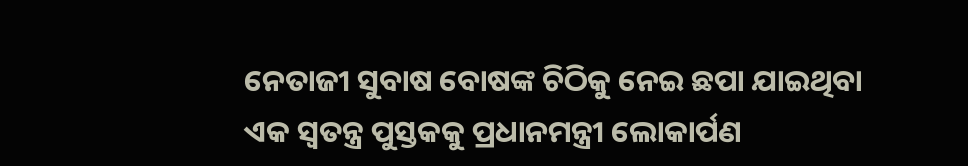ନେତାଜୀ ସୁବାଷ ବୋଷଙ୍କ ଚିଠିକୁ ନେଇ ଛପା ଯାଇଥିବା ଏକ ସ୍ୱତନ୍ତ୍ର ପୁସ୍ତକକୁ ପ୍ରଧାନମନ୍ତ୍ରୀ ଲୋକାର୍ପଣ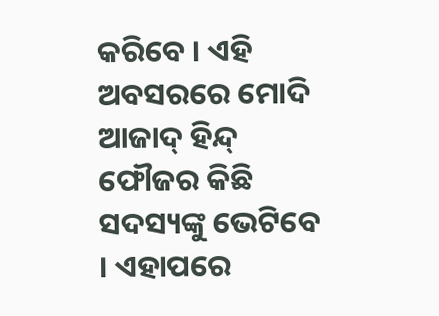କରିବେ । ଏହି ଅବସରରେ ମୋଦି ଆଜାଦ୍ ହିନ୍ଦ୍ ଫୌଜର କିଛି ସଦସ୍ୟଙ୍କୁ ଭେଟିବେ । ଏହାପରେ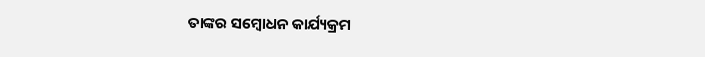ତାଙ୍କର ସମ୍ବୋଧନ କାର୍ଯ୍ୟକ୍ରମ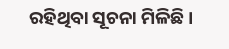ରହିଥିବା ସୂଚନା ମିଳିଛି ।